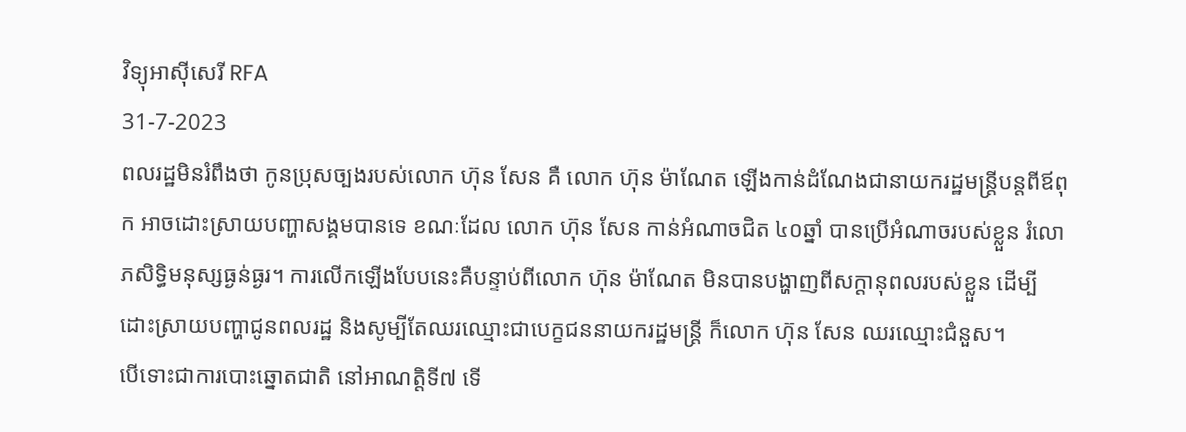វិទ្យុអាស៊ីសេរី RFA
31-7-2023
ពលរដ្ឋមិនរំពឹងថា កូនប្រុសច្បងរបស់លោក ហ៊ុន សែន គឺ លោក ហ៊ុន ម៉ាណែត ឡើងកាន់ដំណែងជានាយករដ្ឋមន្ត្រីបន្តពីឪពុក អាចដោះស្រាយបញ្ហាសង្គមបានទេ ខណៈដែល លោក ហ៊ុន សែន កាន់អំណាចជិត ៤០ឆ្នាំ បានប្រើអំណាចរបស់ខ្លួន រំលោភសិទ្ធិមនុស្សធ្ងន់ធ្ងរ។ ការលើកឡើងបែបនេះគឺបន្ទាប់ពីលោក ហ៊ុន ម៉ាណែត មិនបានបង្ហាញពីសក្ដានុពលរបស់ខ្លួន ដើម្បីដោះស្រាយបញ្ហាជូនពលរដ្ឋ និងសូម្បីតែឈរឈ្មោះជាបេក្ខជននាយករដ្ឋមន្ត្រី ក៏លោក ហ៊ុន សែន ឈរឈ្មោះជំនួស។
បើទោះជាការបោះឆ្នោតជាតិ នៅអាណត្តិទី៧ ទើ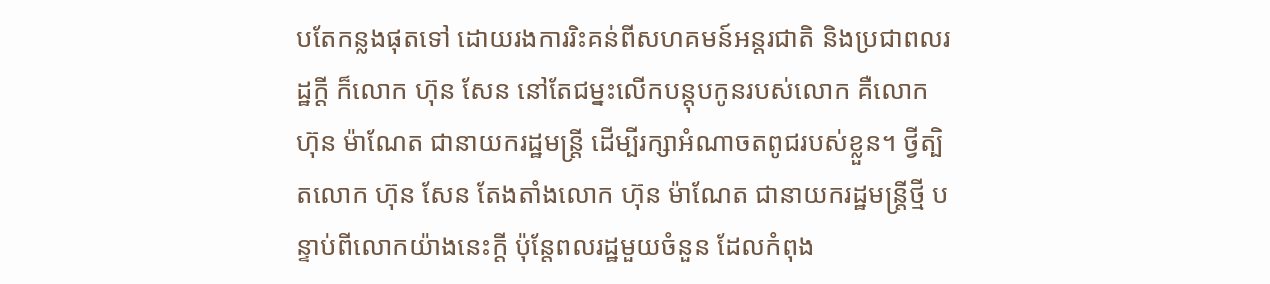បតែកន្លងផុតទៅ ដោយរងការរិះគន់ពីសហគមន៍អន្តរជាតិ និងប្រជាពលរដ្ឋក្ដី ក៏លោក ហ៊ុន សែន នៅតែជម្នះលើកបន្តុបកូនរបស់លោក គឺលោក ហ៊ុន ម៉ាណែត ជានាយករដ្ឋមន្ត្រី ដើម្បីរក្សាអំណាចតពូជរបស់ខ្លួន។ ថ្វីត្បិតលោក ហ៊ុន សែន តែងតាំងលោក ហ៊ុន ម៉ាណែត ជានាយករដ្ឋមន្ត្រីថ្មី បន្ទាប់ពីលោកយ៉ាងនេះក្ដី ប៉ុន្តែពលរដ្ឋមួយចំនួន ដែលកំពុង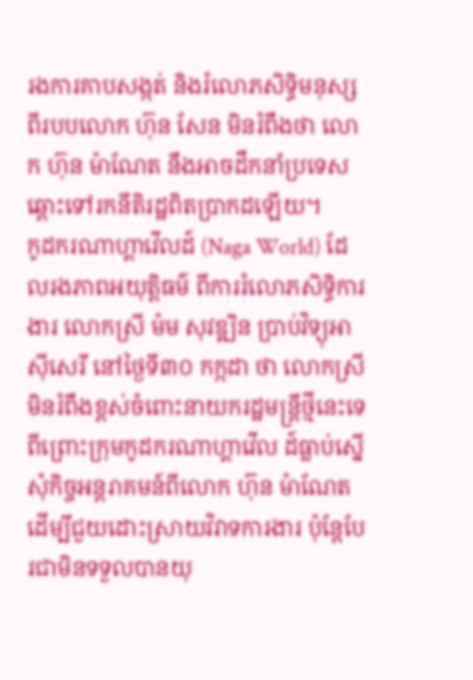រងការគាបសង្កត់ និងរំលោភសិទ្ធិមនុស្សពីរបបលោក ហ៊ុន សែន មិនរំពឹងថា លោក ហ៊ុន ម៉ាណែត នឹងអាចដឹកនាំប្រទេស ឆ្ពោះទៅរកនីតិរដ្ឋពិតប្រាកដឡើយ។
កូដករណាហ្គាវើលដ៍ (Naga World) ដែលរងភាពអយុត្តិធម៌ ពីការរំលោភសិទ្ធិការងារ លោកស្រី ម៉ម សុវឌ្ឍិន ប្រាប់វិទ្យុអាស៊ីសេរី នៅថ្ងៃទី៣០ កក្កដា ថា លោកស្រី មិនរំពឹងខ្ពស់ចំពោះនាយករដ្ឋមន្ត្រីថ្មីនេះទេ ពីព្រោះក្រុមកូដករណាហ្គាវើល ដ៍ធ្លាប់ស្នើសុំកិច្ចអន្តរាគមន៍ពីលោក ហ៊ុន ម៉ាណែត ដើម្បីជួយដោះស្រាយវិវាទការងារ ប៉ុន្តែបែរជាមិនទទួលបានយុ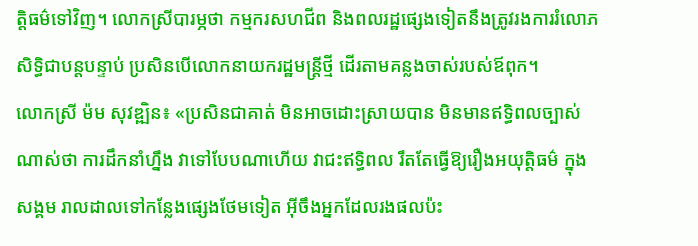ត្តិធម៌ទៅវិញ។ លោកស្រីបារម្ភថា កម្មករសហជីព និងពលរដ្ឋផ្សេងទៀតនឹងត្រូវរងការរំលោភសិទ្ធិជាបន្តបន្ទាប់ ប្រសិនបើលោកនាយករដ្ឋមន្ត្រីថ្មី ដើរតាមគន្លងចាស់របស់ឪពុក។
លោកស្រី ម៉ម សុវឌ្ឍិន៖ «ប្រសិនជាគាត់ មិនអាចដោះស្រាយបាន មិនមានឥទ្ធិពលច្បាស់ណាស់ថា ការដឹកនាំហ្នឹង វាទៅបែបណាហើយ វាជះឥទ្ធិពល រឹតតែធ្វើឱ្យរឿងអយុត្តិធម៌ ក្នុងសង្គម រាលដាលទៅកន្លែងផ្សេងថែមទៀត អ៊ីចឹងអ្នកដែលរងផលប៉ះ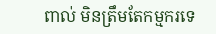ពាល់ មិនត្រឹមតែកម្មករទេ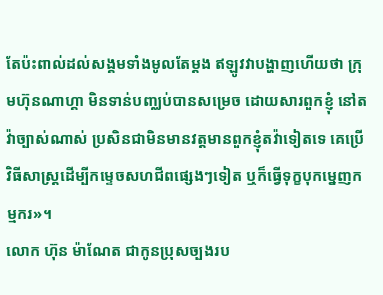តែប៉ះពាល់ដល់សង្គមទាំងមូលតែម្ដង ឥឡូវវាបង្ហាញហើយថា ក្រុមហ៊ុនណាហ្គា មិនទាន់បញ្ឈប់បានសម្រេច ដោយសារពួកខ្ញុំ នៅតវ៉ាច្បាស់ណាស់ ប្រសិនជាមិនមានវត្តមានពួកខ្ញុំតវ៉ាទៀតទេ គេប្រើវិធីសាស្ត្រដើម្បីកម្ទេចសហជីពផ្សេងៗទៀត ឬក៏ធ្វើទុក្ខបុកម្នេញកម្មករ»។
លោក ហ៊ុន ម៉ាណែត ជាកូនប្រុសច្បងរប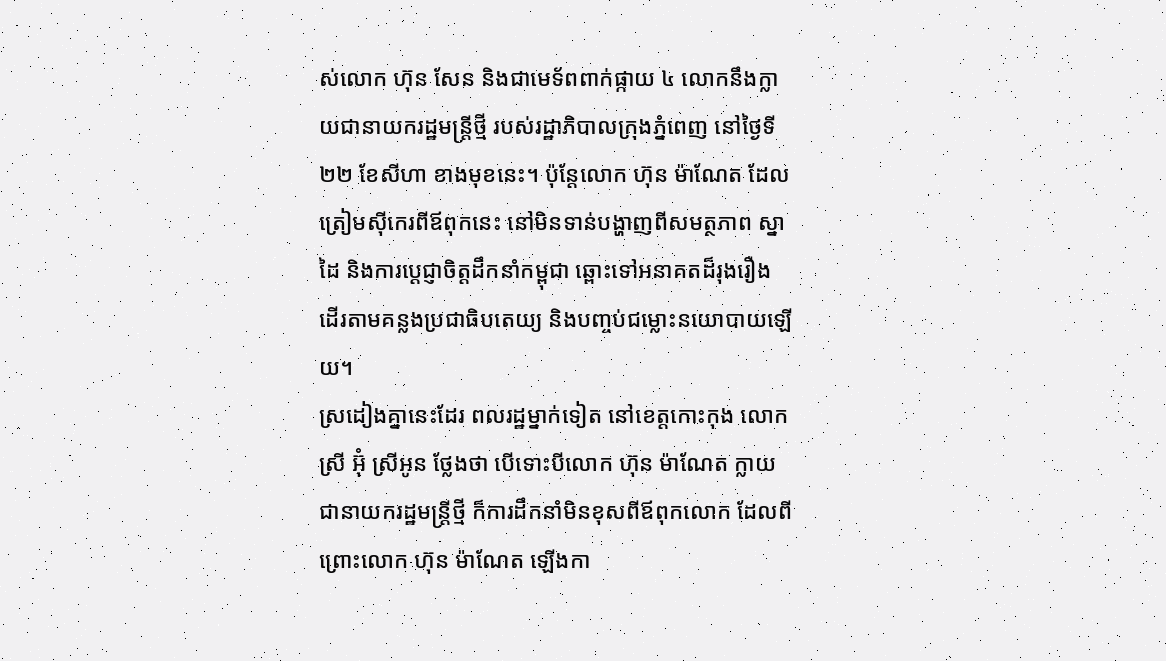ស់លោក ហ៊ុន សែន និងជាមេទ័ពពាក់ផ្កាយ ៤ លោកនឹងក្លាយជានាយករដ្ឋមន្ត្រីថ្មី របស់រដ្ឋាភិបាលក្រុងភ្នំពេញ នៅថ្ងៃទី២២ ខែសីហា ខាងមុខនេះ។ ប៉ុន្តែលោក ហ៊ុន ម៉ាណែត ដែលត្រៀមស៊ីកេរពីឪពុកនេះ នៅមិនទាន់បង្ហាញពីសមត្ថភាព ស្នាដៃ និងការប្ដេជ្ញាចិត្តដឹកនាំកម្ពុជា ឆ្ពោះទៅអនាគតដ៏រុងរឿង ដើរតាមគន្លងប្រជាធិបតេយ្យ និងបញ្ចប់ជម្លោះនយោបាយឡើយ។
ស្រដៀងគ្នានេះដែរ ពលរដ្ឋម្នាក់ទៀត នៅខេត្តកោះកុង លោកស្រី អ៊ុំ ស្រីអូន ថ្លែងថា បើទោះបីលោក ហ៊ុន ម៉ាណែត ក្លាយជានាយករដ្ឋមន្ត្រីថ្មី ក៏ការដឹកនាំមិនខុសពីឪពុកលោក ដែលពីព្រោះលោក ហ៊ុន ម៉ាណែត ឡើងកា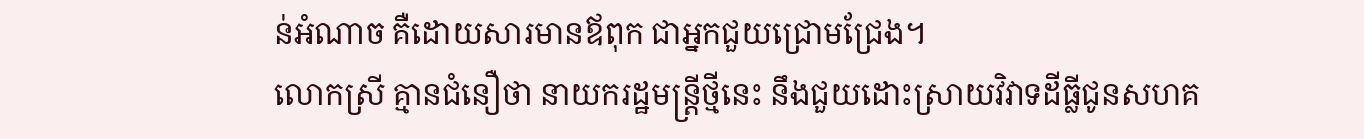ន់អំណាច គឺដោយសារមានឪពុក ជាអ្នកជួយជ្រោមជ្រែង។
លោកស្រី គ្មានជំនឿថា នាយករដ្ឋមន្ត្រីថ្មីនេះ នឹងជួយដោះស្រាយវិវាទដីធ្លីជូនសហគ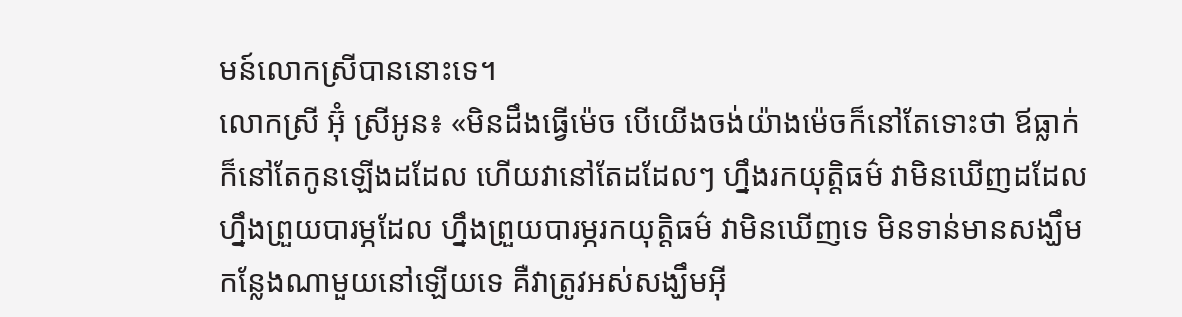មន៍លោកស្រីបាននោះទេ។
លោកស្រី អ៊ុំ ស្រីអូន៖ «មិនដឹងធ្វើម៉េច បើយើងចង់យ៉ាងម៉េចក៏នៅតែទោះថា ឪធ្លាក់ក៏នៅតែកូនឡើងដដែល ហើយវានៅតែដដែលៗ ហ្នឹងរកយុត្តិធម៌ វាមិនឃើញដដែល ហ្នឹងព្រួយបារម្ភដែល ហ្នឹងព្រួយបារម្ភរកយុត្តិធម៌ វាមិនឃើញទេ មិនទាន់មានសង្ឃឹមកន្លែងណាមួយនៅឡើយទេ គឺវាត្រូវអស់សង្ឃឹមអ៊ី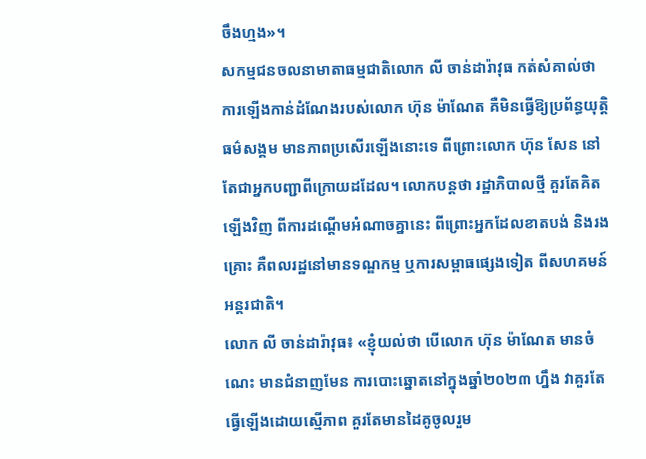ចឹងហ្មង»។
សកម្មជនចលនាមាតាធម្មជាតិលោក លី ចាន់ដារ៉ាវុធ កត់សំគាល់ថា ការឡើងកាន់ដំណែងរបស់លោក ហ៊ុន ម៉ាណែត គឺមិនធ្វើឱ្យប្រព័ន្ធយុត្តិធម៌សង្គម មានភាពប្រសើរឡើងនោះទេ ពីព្រោះលោក ហ៊ុន សែន នៅតែជាអ្នកបញ្ជាពីក្រោយដដែល។ លោកបន្តថា រដ្ឋាភិបាលថ្មី គួរតែគិតឡើងវិញ ពីការដណ្ដើមអំណាចគ្នានេះ ពីព្រោះអ្នកដែលខាតបង់ និងរងគ្រោះ គឺពលរដ្ឋនៅមានទណ្ឌកម្ម ឬការសម្ពាធផ្សេងទៀត ពីសហគមន៍អន្តរជាតិ។
លោក លី ចាន់ដារ៉ាវុធ៖ «ខ្ញុំយល់ថា បើលោក ហ៊ុន ម៉ាណែត មានចំណេះ មានជំនាញមែន ការបោះឆ្នោតនៅក្នុងឆ្នាំ២០២៣ ហ្នឹង វាគួរតែធ្វើឡើងដោយស្មើភាព គួរតែមានដៃគូចូលរួម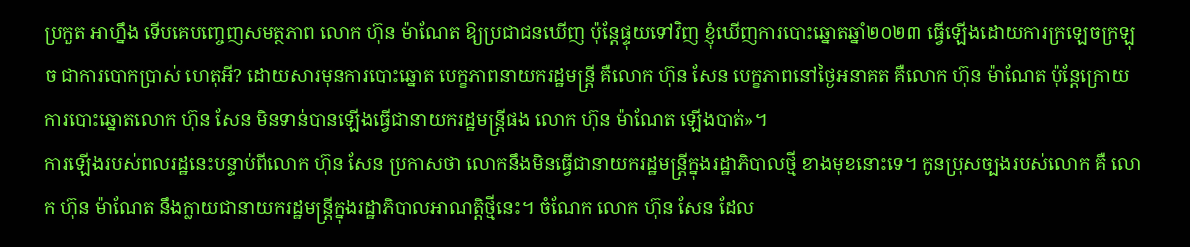ប្រកួត អាហ្នឹង ទើបគេបញ្ចេញសមត្ថភាព លោក ហ៊ុន ម៉ាណែត ឱ្យប្រជាជនឃើញ ប៉ុន្តែផ្ទុយទៅវិញ ខ្ញុំឃើញការបោះឆ្នោតឆ្នាំ២០២៣ ធ្វើឡើងដោយការក្រឡេចក្រឡុច ជាការបោកប្រាស់ ហេតុអី? ដោយសារមុនការបោះឆ្នោត បេក្ខភាពនាយករដ្ឋមន្ត្រី គឺលោក ហ៊ុន សែន បេក្ខភាពនៅថ្ងៃអនាគត គឺលោក ហ៊ុន ម៉ាណែត ប៉ុន្តែក្រោយការបោះឆ្នោតលោក ហ៊ុន សែន មិនទាន់បានឡើងធ្វើជានាយករដ្ឋមន្ត្រីផង លោក ហ៊ុន ម៉ាណែត ឡើងបាត់»។
ការឡើងរបស់ពលរដ្ឋនេះបន្ទាប់ពីលោក ហ៊ុន សែន ប្រកាសថា លោកនឹងមិនធ្វើជានាយករដ្ឋមន្ត្រីក្នុងរដ្ឋាភិបាលថ្មី ខាងមុខនោះទេ។ កូនប្រុសច្បងរបស់លោក គឺ លោក ហ៊ុន ម៉ាណែត នឹងក្លាយជានាយករដ្ឋមន្ត្រីក្នុងរដ្ឋាភិបាលអាណត្តិថ្មីនេះ។ ចំណែក លោក ហ៊ុន សែន ដែល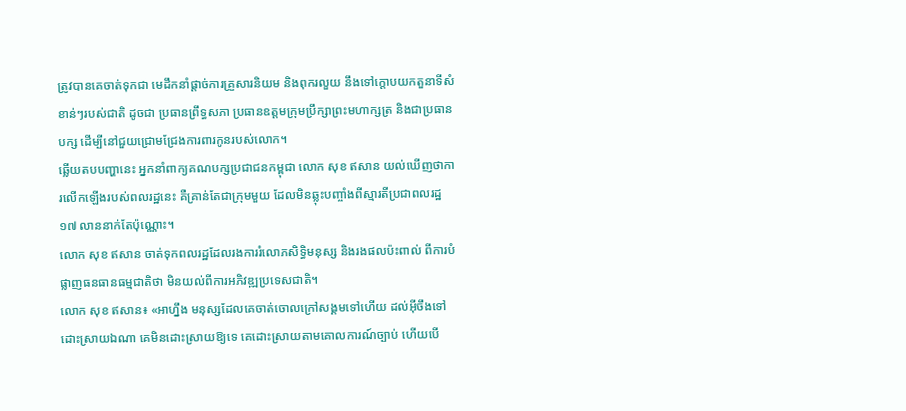ត្រូវបានគេចាត់ទុកជា មេដឹកនាំផ្ដាច់ការគ្រួសារនិយម និងពុករលួយ នឹងទៅក្ដោបយកតួនាទីសំខាន់ៗរបស់ជាតិ ដូចជា ប្រធានព្រឹទ្ធសភា ប្រធានឧត្ដមក្រុមប្រឹក្សាព្រះមហាក្សត្រ និងជាប្រធានបក្ស ដើម្បីនៅជួយជ្រោមជ្រែងការពារកូនរបស់លោក។
ឆ្លើយតបបញ្ហានេះ អ្នកនាំពាក្យគណបក្សប្រជាជនកម្ពុជា លោក សុខ ឥសាន យល់ឃើញថាការលើកឡើងរបស់ពលរដ្ឋនេះ គឺគ្រាន់តែជាក្រុមមួយ ដែលមិនឆ្លុះបញ្ចាំងពីស្មារតីប្រជាពលរដ្ឋ ១៧ លាននាក់តែប៉ុណ្ណោះ។
លោក សុខ ឥសាន ចាត់ទុកពលរដ្ឋដែលរងការរំលោភសិទ្ធិមនុស្ស និងរងផលប៉ះពាល់ ពីការបំផ្លាញធនធានធម្មជាតិថា មិនយល់ពីការអភិវឌ្ឍប្រទេសជាតិ។
លោក សុខ ឥសាន៖ «អាហ្នឹង មនុស្សដែលគេចាត់ចោលក្រៅសង្គមទៅហើយ ដល់អ៊ីចឹងទៅ ដោះស្រាយឯណា គេមិនដោះស្រាយឱ្យទេ គេដោះស្រាយតាមគោលការណ៍ច្បាប់ ហើយបើ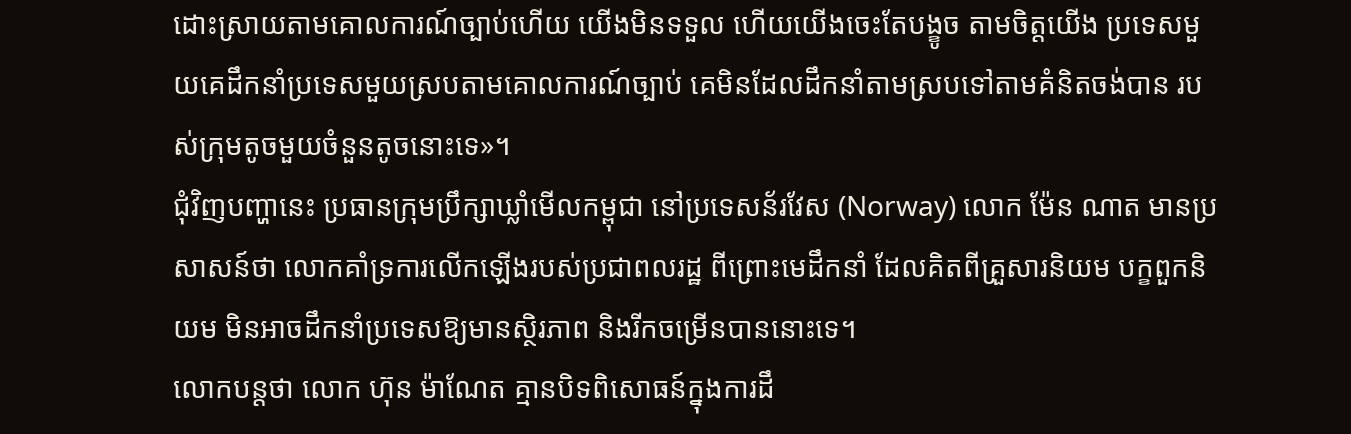ដោះស្រាយតាមគោលការណ៍ច្បាប់ហើយ យើងមិនទទួល ហើយយើងចេះតែបង្ខូច តាមចិត្តយើង ប្រទេសមួយគេដឹកនាំប្រទេសមួយស្របតាមគោលការណ៍ច្បាប់ គេមិនដែលដឹកនាំតាមស្របទៅតាមគំនិតចង់បាន របស់ក្រុមតូចមួយចំនួនតូចនោះទេ»។
ជុំវិញបញ្ហានេះ ប្រធានក្រុមប្រឹក្សាឃ្លាំមើលកម្ពុជា នៅប្រទេសន័រវែស (Norway) លោក ម៉ែន ណាត មានប្រសាសន៍ថា លោកគាំទ្រការលើកឡើងរបស់ប្រជាពលរដ្ឋ ពីព្រោះមេដឹកនាំ ដែលគិតពីគ្រួសារនិយម បក្ខពួកនិយម មិនអាចដឹកនាំប្រទេសឱ្យមានស្ថិរភាព និងរីកចម្រើនបាននោះទេ។
លោកបន្តថា លោក ហ៊ុន ម៉ាណែត គ្មានបិទពិសោធន៍ក្នុងការដឹ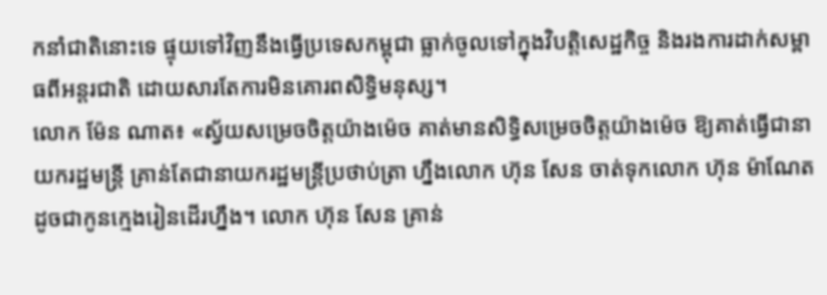កនាំជាតិនោះទេ ផ្ទុយទៅវិញនឹងធ្វើប្រទេសកម្ពុជា ធ្លាក់ចូលទៅក្នុងវិបត្តិសេដ្ឋកិច្ច និងរងការដាក់សម្ពាធពីអន្តរជាតិ ដោយសារតែការមិនគោរពសិទ្ធិមនុស្ស។
លោក ម៉ែន ណាត៖ «ស្វ័យសម្រេចចិត្តយ៉ាងម៉េច គាត់មានសិទ្ធិសម្រេចចិត្តយ៉ាងម៉េច ឱ្យគាត់ធ្វើជានាយករដ្ឋមន្ត្រី គ្រាន់តែជានាយករដ្ឋមន្ត្រីប្រថាប់ត្រា ហ្នឹងលោក ហ៊ុន សែន ចាត់ទុកលោក ហ៊ុន ម៉ាណែត ដូចជាកូនក្មេងរៀនដើរហ្នឹង។ លោក ហ៊ុន សែន គ្រាន់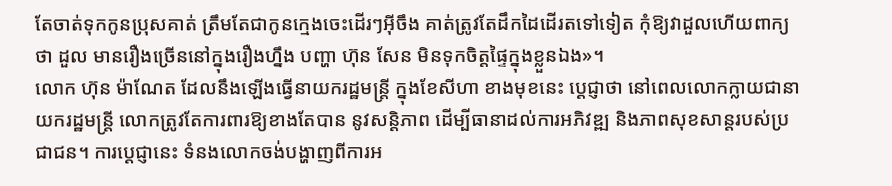តែចាត់ទុកកូនប្រុសគាត់ ត្រឹមតែជាកូនក្មេងចេះដើរៗអ៊ីចឹង គាត់ត្រូវតែដឹកដៃដើរតទៅទៀត កុំឱ្យវាដួលហើយពាក្យថា ដួល មានរឿងច្រើននៅក្នុងរឿងហ្នឹង បញ្ហា ហ៊ុន សែន មិនទុកចិត្តផ្ទៃក្នុងខ្លួនឯង»។
លោក ហ៊ុន ម៉ាណែត ដែលនឹងឡើងធ្វើនាយករដ្ឋមន្ត្រី ក្នុងខែសីហា ខាងមុខនេះ ប្ដេជ្ញាថា នៅពេលលោកក្លាយជានាយករដ្ឋមន្ត្រី លោកត្រូវតែការពារឱ្យខាងតែបាន នូវសន្តិភាព ដើម្បីធានាដល់ការអភិវឌ្ឍ និងភាពសុខសាន្តរបស់ប្រជាជន។ ការប្ដេជ្ញានេះ ទំនងលោកចង់បង្ហាញពីការអ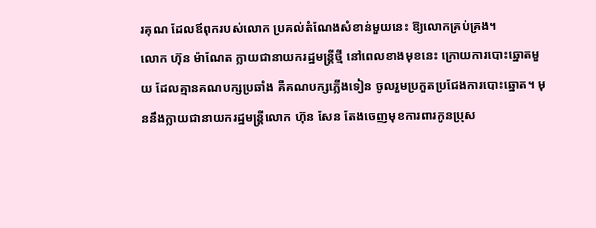រគុណ ដែលឪពុករបស់លោក ប្រគល់តំណែងសំខាន់មួយនេះ ឱ្យលោកគ្រប់គ្រង។
លោក ហ៊ុន ម៉ាណែត ក្លាយជានាយករដ្ឋមន្ត្រីថ្មី នៅពេលខាងមុខនេះ ក្រោយការបោះឆ្នោតមួយ ដែលគ្មានគណបក្សប្រឆាំង គឺគណបក្សភ្លើងទៀន ចូលរួមប្រកួតប្រជែងការបោះឆ្នោត។ មុននឹងក្លាយជានាយករដ្ឋមន្ត្រីលោក ហ៊ុន សែន តែងចេញមុខការពារកូនប្រុស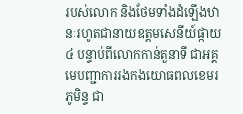របស់លោក និងថែមទាំងដំឡើងឋានៈរហូតជានាយឧត្ដមសេនីយ៍ផ្កាយ ៤ បន្ទាប់ពីលោកកាន់តួនាទី ជាអគ្គមេបញ្ជាការរងកងយោធពលខេមរភូមិន្ទ ជា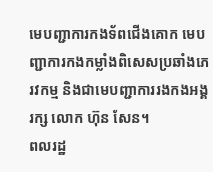មេបញ្ជាការកងទ័ពជើងគោក មេបញ្ជាការកងកម្លាំងពិសេសប្រឆាំងភេរវកម្ម និងជាមេបញ្ជាការរងកងអង្គរក្ស លោក ហ៊ុន សែន។
ពលរដ្ឋ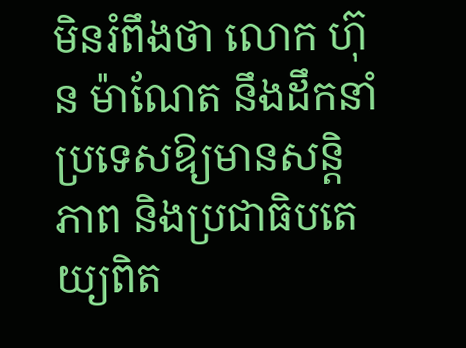មិនរំពឹងថា លោក ហ៊ុន ម៉ាណែត នឹងដឹកនាំប្រទេសឱ្យមានសន្តិភាព និងប្រជាធិបតេយ្យពិត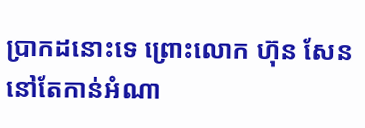ប្រាកដនោះទេ ព្រោះលោក ហ៊ុន សែន នៅតែកាន់អំណា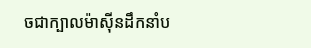ចជាក្បាលម៉ាស៊ីនដឹកនាំប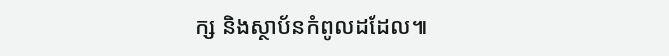ក្ស និងស្ថាប័នកំពូលដដែល៕